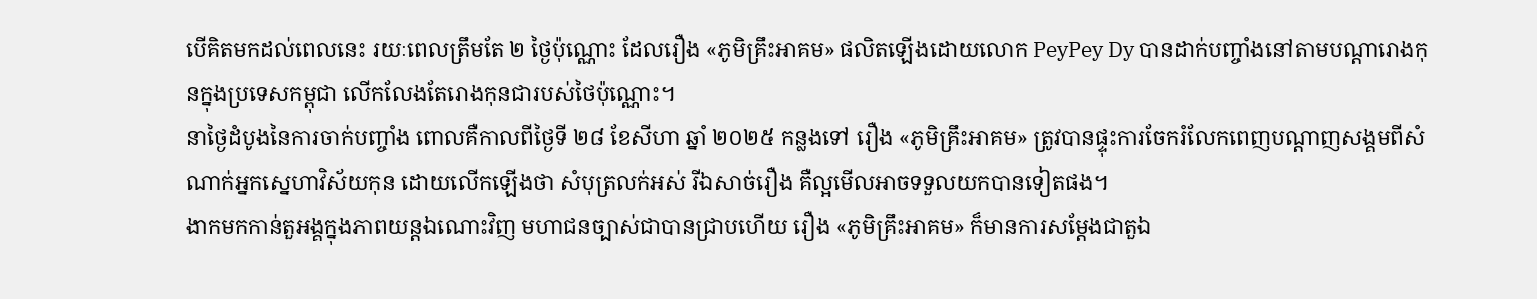បើគិតមកដល់ពេលនេះ រយៈពេលត្រឹមតែ ២ ថ្ងៃប៉ុណ្ណោះ ដែលរឿង «ភូមិគ្រឹះអាគម» ផលិតឡើងដោយលោក PeyPey Dy បានដាក់បញ្ចាំងនៅតាមបណ្តារោងកុនក្នុងប្រទេសកម្ពុជា លើកលែងតែរោងកុនជារបស់ថៃប៉ុណ្ណោះ។
នាថ្ងៃដំបូងនៃការចាក់បញ្ចាំង ពោលគឺកាលពីថ្ងៃទី ២៨ ខែសីហា ឆ្នាំ ២០២៥ កន្លងទៅ រឿង «ភូមិគ្រឹះអាគម» ត្រូវបានផ្ទុះការចែករំលែកពេញបណ្តាញសង្គមពីសំណាក់អ្នកស្នេហាវិស័យកុន ដោយលើកឡើងថា សំបុត្រលក់អស់ រីឯសាច់រឿង គឺល្អមើលអាចទទួលយកបានទៀតផង។
ងាកមកកាន់តួអង្គក្នុងភាពយន្តឯណោះវិញ មហាជនច្បាស់ជាបានជ្រាបហើយ រឿង «ភូមិគ្រឹះអាគម» ក៏មានការសម្តែងជាតួឯ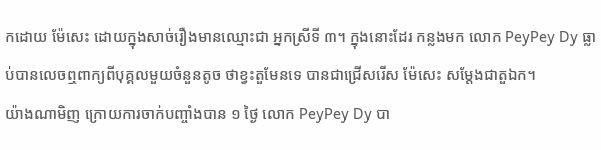កដោយ ម៉ែសេះ ដោយក្នុងសាច់រឿងមានឈ្មោះជា អ្នកស្រីទី ៣។ ក្នុងនោះដែរ កន្លងមក លោក PeyPey Dy ធ្លាប់បានលេចឮពាក្យពីបុគ្គលមួយចំនួនតូច ថាខ្វះតួមែនទេ បានជាជ្រើសរើស ម៉ែសេះ សម្តែងជាតួឯក។
យ៉ាងណាមិញ ក្រោយការចាក់បញ្ចាំងបាន ១ ថ្ងៃ លោក PeyPey Dy បា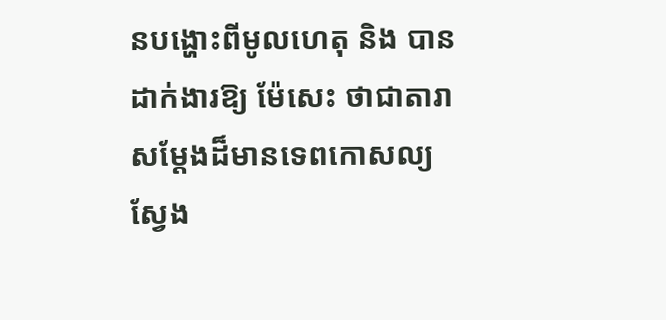នបង្ហោះពីមូលហេតុ និង បានដាក់ងារឱ្យ ម៉ែសេះ ថាជាតារាសម្តែងដ៏មានទេពកោសល្យ ស្វែង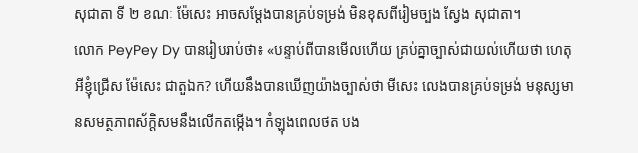សុជាតា ទី ២ ខណៈ ម៉ែសេះ អាចសម្តែងបានគ្រប់ទម្រង់ មិនខុសពីរៀមច្បង ស្វែង សុជាតា។
លោក PeyPey Dy បានរៀបរាប់ថា៖ «បន្ទាប់ពីបានមើលហើយ គ្រប់គ្នាច្បាស់ជាយល់ហើយថា ហេតុអីខ្ញុំជ្រើស ម៉ែសេះ ជាតួឯក? ហើយនឹងបានឃើញយ៉ាងច្បាស់ថា មីសេះ លេងបានគ្រប់ទម្រង់ មនុស្សមានសមត្ថភាពស័ក្តិសមនឹងលើកតម្កើង។ កំឡុងពេលថត បង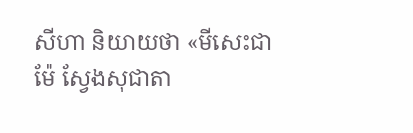សីហា និយាយថា «មីសេះជាម៉ែ ស្វែងសុជាតា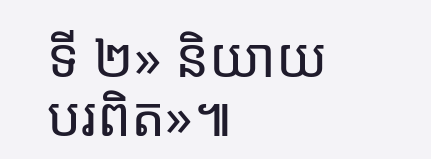ទី ២» និយាយបរពិត»៕